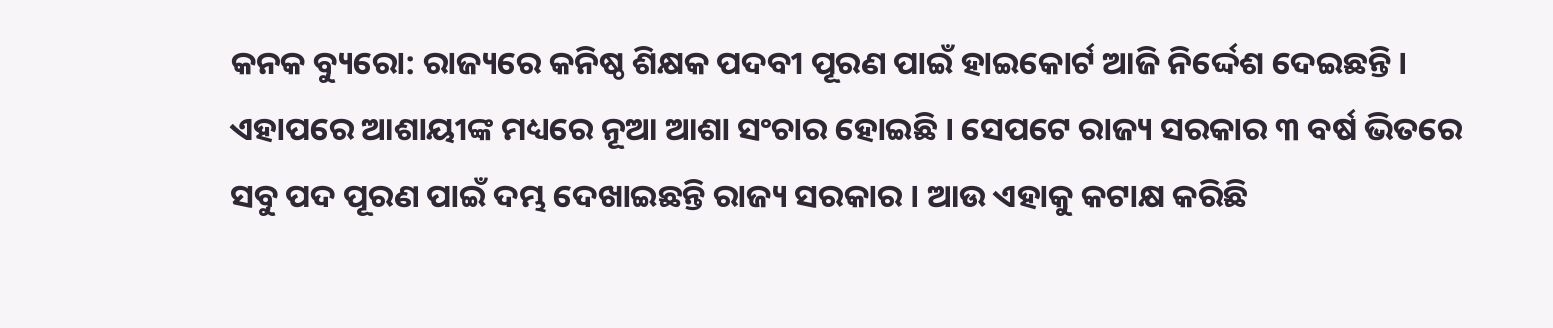କନକ ବ୍ୟୁରୋ: ରାଜ୍ୟରେ କନିଷ୍ଠ ଶିକ୍ଷକ ପଦବୀ ପୂରଣ ପାଇଁ ହାଇକୋର୍ଟ ଆଜି ନିର୍ଦ୍ଦେଶ ଦେଇଛନ୍ତି । ଏହାପରେ ଆଶାୟୀଙ୍କ ମଧ୍ୟରେ ନୂଆ ଆଶା ସଂଚାର ହୋଇଛି । ସେପଟେ ରାଜ୍ୟ ସରକାର ୩ ବର୍ଷ ଭିତରେ  ସବୁ ପଦ ପୂରଣ ପାଇଁ ଦମ୍ଭ ଦେଖାଇଛନ୍ତି ରାଜ୍ୟ ସରକାର । ଆଉ ଏହାକୁ କଟାକ୍ଷ କରିଛି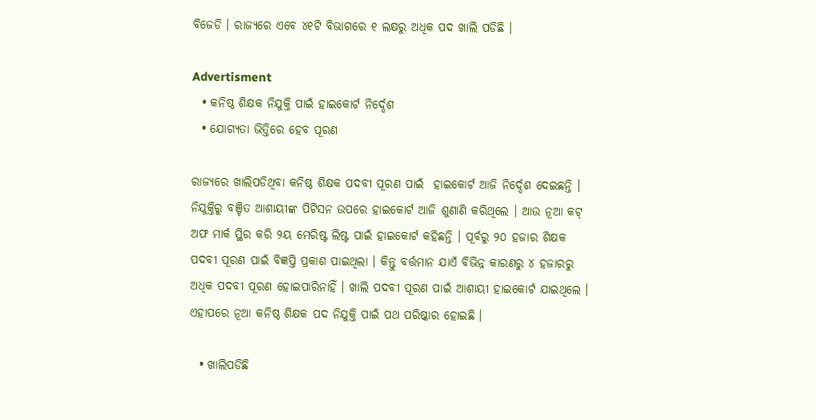ବିଜେଡି । ରାଜ୍ୟରେ ଏବେ ୪୧ଟି ବିଭାଗରେ ୧ ଲକ୍ଷରୁ ଅଧିକ ପଦ ଖାଲି ପଡିଛି ।

Advertisment
  • କନିଷ୍ଠ ଶିକ୍ଷକ ନିଯୁକ୍ତି ପାଇଁ ହାଇକୋର୍ଟ ନିର୍ଦ୍ଦେଶ
  • ଯୋଗ୍ୟତା ଭିତ୍ତିରେ ହେବ ପୂରଣ

ରାଜ୍ୟରେ ଖାଲିପଡିଥିବା କନିଷ୍ଠ ଶିକ୍ଷକ ପଦବୀ ପୂରଣ ପାଇଁ  ହାଇକୋର୍ଟ ଆଜି ନିର୍ଦ୍ଦେଶ ଦେଇଛନ୍ତି । ନିଯୁକ୍ତିରୁ ବଞ୍ଚିତ ଆଶାୟୀଙ୍କ ପିଟିସନ ଉପରେ ହାଇକୋର୍ଟ ଆଜି ଶୁଣାଣି କରିଥିଲେ । ଆଉ ନୂଆ କଟ୍ ଅଫ ମାର୍କ ସ୍ଥିର କରି ୨ୟ ମେରିଷ୍ଟ ଲିଷ୍ଟ ପାଇଁ ହାଇକୋର୍ଟ କହିଛନ୍ତି । ପୂର୍ବରୁ ୨୦ ହଜାର ଶିକ୍ଷକ ପଦବୀ ପୂରଣ ପାଇଁ ବିଜ୍ଞପ୍ତି ପ୍ରକାଶ ପାଇଥିଲା । କିନ୍ତୁ ବର୍ତ୍ତମାନ ଯାଏଁ ବିଭିନ୍ନ କାରଣରୁ ୪ ହଜାରରୁ ଅଧିକ ପଦବୀ ପୂରଣ ହୋଇପାରିନାହିଁ । ଖାଲି ପଦବୀ ପୂରଣ ପାଇଁ ଆଶାୟୀ ହାଇକୋର୍ଟ ଯାଇଥିଲେ । ଏହାପରେ ନୂଆ କନିଷ୍ଠ ଶିକ୍ଷକ ପଦ ନିଯୁକ୍ତି ପାଇଁ ପଥ ପରିଷ୍କାର ହୋଇଛି ।

  • ଖାଲିପଡିଛି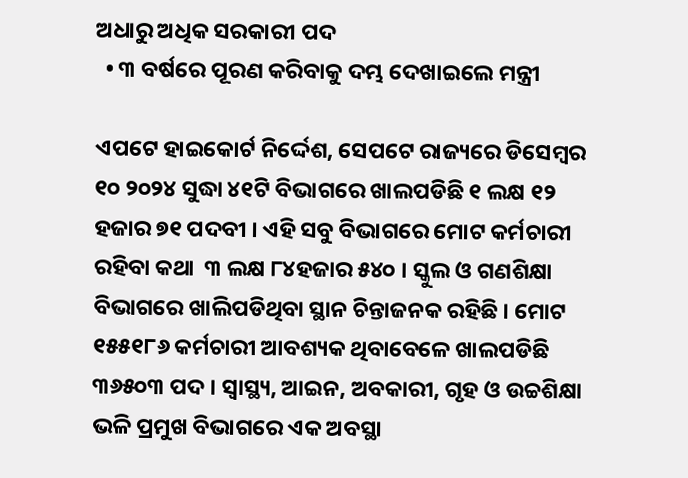ଅଧାରୁ ଅଧିକ ସରକାରୀ ପଦ
  • ୩ ବର୍ଷରେ ପୂରଣ କରିବାକୁ ଦମ୍ଭ ଦେଖାଇଲେ ମନ୍ତ୍ରୀ

ଏପଟେ ହାଇକୋର୍ଟ ନିର୍ଦ୍ଦେଶ, ସେପଟେ ରାଜ୍ୟରେ ଡିସେମ୍ବର ୧୦ ୨୦୨୪ ସୁଦ୍ଧା ୪୧ଟି ବିଭାଗରେ ଖାଲପଡିଛି ୧ ଲକ୍ଷ ୧୨ ହଜାର ୭୧ ପଦବୀ । ଏହି ସବୁ ବିଭାଗରେ ମୋଟ କର୍ମଚାରୀ ରହିବା କଥା  ୩ ଲକ୍ଷ ୮୪ହଜାର ୫୪୦ । ସ୍କୁଲ ଓ ଗଣଶିକ୍ଷା ବିଭାଗରେ ଖାଲିପଡିଥିବା ସ୍ଥାନ ଚିନ୍ତାଜନକ ରହିଛି । ମୋଟ ୧୫୫୧୮୬ କର୍ମଚାରୀ ଆବଶ୍ୟକ ଥିବାବେଳେ ଖାଲପଡିଛି  ୩୬୫୦୩ ପଦ । ସ୍ବାସ୍ଥ୍ୟ, ଆଇନ, ଅବକାରୀ, ଗୃହ ଓ ଉଚ୍ଚଶିକ୍ଷା ଭଳି ପ୍ରମୁଖ ବିଭାଗରେ ଏକ ଅବସ୍ଥା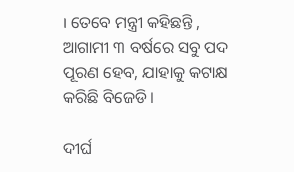। ତେବେ ମନ୍ତ୍ରୀ କହିଛନ୍ତି , ଆଗାମୀ ୩ ବର୍ଷରେ ସବୁ ପଦ ପୂରଣ ହେବ, ଯାହାକୁ କଟାକ୍ଷ କରିଛି ବିଜେଡି ।

ଦୀର୍ଘ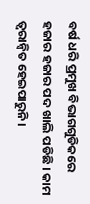ବର୍ଷ ଧରି ପ୍ରମୁଖ ବିଭାଗଗୁଡିକରେ ହଜାର ହଜାର ପଦ ଖାଲି ପଡିଛି । କାମ ତ୍ବରାନ୍ବିତ ହେଇପାରୁନି ।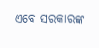ଏବେ ସରକାରଙ୍କ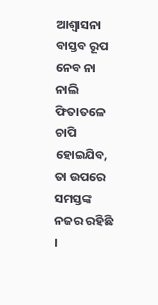ଆଶ୍ବାସନା ବାସ୍ତବ ରୂପ ନେବ ନା  ନାଲି ଫିତାତଳେ ଚାପି ହୋଇଯିବ, ତା ଉପରେ ସମସ୍ତଙ୍କ ନଜର ରହିଛି ।